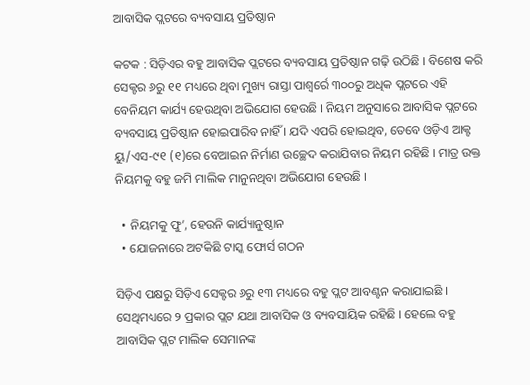ଆବାସିକ ପ୍ଲଟରେ ବ୍ୟବସାୟ ପ୍ରତିଷ୍ଠାନ

କଟକ : ସିଡ଼ିଏର ବହୁ ଆବାସିକ ପ୍ଲଟରେ ବ୍ୟବସାୟ ପ୍ରତିଷ୍ଠାନ ଗଢ଼ି ଉଠିଛି । ବିଶେଷ କରି ସେକ୍ଟର ୬ରୁ ୧୧ ମଧ୍ୟରେ ଥିବା ମୁଖ୍ୟ ରାସ୍ତା ପାଶ୍ୱର୍ରେ ୩୦୦ରୁ ଅଧିକ ପ୍ଲଟରେ ଏହି ବେନିୟମ କାର୍ଯ୍ୟ ହେଉଥିବା ଅଭିଯୋଗ ହେଉଛି । ନିୟମ ଅନୁସାରେ ଆବାସିକ ପ୍ଲଟରେ ବ୍ୟବସାୟ ପ୍ରତିଷ୍ଠାନ ହୋଇପାରିବ ନାହିଁ । ଯଦି ଏପରି ହୋଇଥିବ, ତେବେ ଓଡ଼ିଏ ଆକ୍ଟ ୟୁ/ଏସ-୯୧ (୧)ରେ ବେଆଇନ ନିର୍ମାଣ ଉଚ୍ଛେଦ କରାଯିବାର ନିୟମ ରହିଛି । ମାତ୍ର ଉକ୍ତ ନିୟମକୁ ବହୁ ଜମି ମାଲିକ ମାନୁନଥିବା ଅଭିଯୋଗ ହେଉଛି ।

  • ନିୟମକୁ ଫୁ’, ହେଉନି କାର୍ଯ୍ୟାନୁଷ୍ଠାନ
  • ଯୋଜନାରେ ଅଟକିଛି ଟାସ୍କ ଫୋର୍ସ ଗଠନ

ସିଡ଼ିଏ ପକ୍ଷରୁ ସିଡ଼ିଏ ସେକ୍ଟର ୬ରୁ ୧୩ ମଧ୍ୟରେ ବହୁ ପ୍ଲଟ ଆବଣ୍ଟନ କରାଯାଇଛି । ସେଥିମଧ୍ୟରେ ୨ ପ୍ରକାର ପ୍ଲଟ ଯଥା ଆବାସିକ ଓ ବ୍ୟବସାୟିକ ରହିଛି । ହେଲେ ବହୁ ଆବାସିକ ପ୍ଲଟ ମାଲିକ ସେମାନଙ୍କ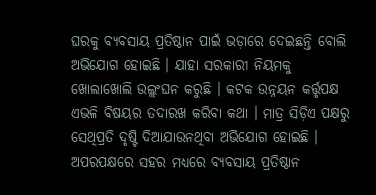ଘରକୁ ବ୍ୟବସାୟ ପ୍ରତିଷ୍ଠାନ ପାଇଁ ଭଡ଼ାରେ ଦେଇଛନ୍ତି ବୋଲି ଅଭିଯୋଗ ହୋଇଛି । ଯାହା ସରକାରୀ ନିୟମକୁ ଖୋଲାଖୋଲି ଉଲ୍ଲଂଘନ କରୁଛି । କଟକ ଉନ୍ନୟନ କର୍ତ୍ତୃପକ୍ଷ ଏଭଳି ବିଷୟର ତଦାରଖ କରିବା କଥା । ମାତ୍ର ସିଡ଼ିଏ ପକ୍ଷରୁ ସେଥିପ୍ରତି ଦୃଷ୍ଟି ଦିଆଯାଉନଥିବା ଅଭିଯୋଗ ହୋଇଛି । ଅପରପକ୍ଷରେ ସହର ମଧ୍ୟରେ ବ୍ୟବସାୟ ପ୍ରତିଷ୍ଠାନ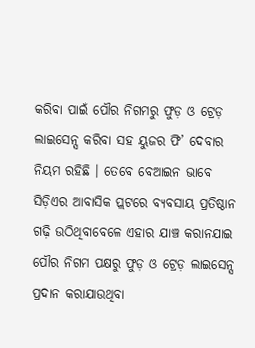କରିବା ପାଇଁ ପୌର ନିଗମରୁ ଫୁଡ଼ ଓ ଟ୍ରେଡ଼ ଲାଇସେନ୍ସ କରିବା ସହ ୟୁଜର ଫି’ ଦେବାର ନିୟମ ରହିଛି । ତେବେ ବେଆଇନ ଭାବେ ସିଡ଼ିଏର ଆବାସିକ ପ୍ଲଟରେ ବ୍ୟବସାୟ ପ୍ରତିଷ୍ଠାନ ଗଢ଼ି ଉଠିଥିବାବେଳେ ଏହାର ଯାଞ୍ଚ କରାନଯାଇ ପୌର ନିଗମ ପକ୍ଷରୁ ଫୁଡ଼ ଓ ଟ୍ରେଡ଼ ଲାଇସେନ୍ସ ପ୍ରଦାନ କରାଯାଉଥିବା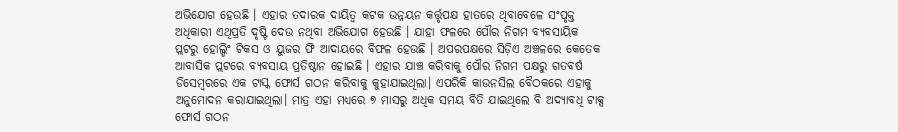ଅଭିଯୋଗ ହେଉଛି । ଏହାର ତଦାରକ ଦାୟିତ୍ୱ କଟକ ଉନ୍ନୟନ କର୍ତ୍ତୃପକ୍ଷ ହାତରେ ଥିବାବେଳେ ସଂପୃକ୍ତ ଅଧିକାରୀ ଏଥିପ୍ରତି ଦୃଷ୍ଟି ଦେଉ ନଥିବା ଅଭିଯୋଗ ହେଉଛି । ଯାହା ଫଳରେ ପୌର ନିଗମ ବ୍ୟବସାୟିକ ପ୍ଲଟରୁ ହୋଲ୍ଡିଂ ଟିକସ ଓ ୟୁଜର ଫି ଆଦାୟରେ ବିଫଳ ହେଉଛି । ଅପରପକ୍ଷରେ ସିଡ଼ିଏ ଅଞ୍ଚଳରେ କେତେକ ଆବାସିକ ପ୍ଲଟରେ ବ୍ୟବସାୟ ପ୍ରତିଷ୍ଠାନ ହୋଇଛି । ଏହାର ଯାଞ୍ଚ କରିବାକୁ ପୌର ନିଗମ ପକ୍ଷରୁ ଗତବର୍ଷ ଡିସେମ୍ବରରେ ଏକ ଟାସ୍କ ଫୋର୍ସ ଗଠନ କରିବାକୁ କୁହାଯାଇଥିଲା। ଏପରିକି କାଉନସିଲ ବୈଠକରେ ଏହାକୁ ଅନୁମୋଦନ କରାଯାଇଥିଲା। ମାତ୍ର ଏହା ମଧ୍ୟରେ ୭ ମାସରୁ ଅଧିକ ସମୟ ବିତି ଯାଇଥିଲେ ବି ଅଦ୍ୟାବଧି ଟାକ୍ସ ଫୋର୍ସ ଗଠନ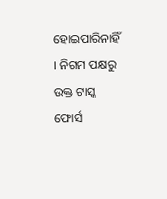ହୋଇପାରିନାହିଁ । ନିଗମ ପକ୍ଷରୁ ଉକ୍ତ ଟାସ୍କ ଫୋର୍ସ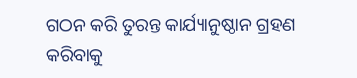ଗଠନ କରି ତୁରନ୍ତ କାର୍ଯ୍ୟାନୁଷ୍ଠାନ ଗ୍ରହଣ କରିବାକୁ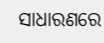ସାଧାରଣରେ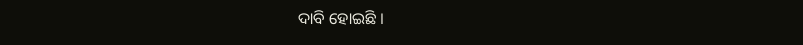ଦାବି ହୋଇଛି ।